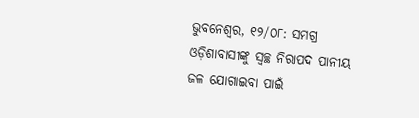ଭୁବନେଶ୍ୱର, ୧୨/୦୮: ସମଗ୍ର ଓଡ଼ିଶାବାସୀଙ୍କୁ ସ୍ଵଚ୍ଛ ନିରାପଦ ପାନୀୟ ଜଳ ଯୋଗାଇବା ପାଇଁ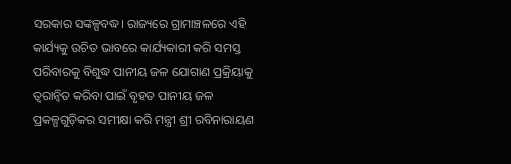ସରକାର ସଙ୍କଳ୍ପବଦ୍ଧ। ରାଜ୍ୟରେ ଗ୍ରାମାଞ୍ଚଳରେ ଏହି କାର୍ଯ୍ୟକୁ ଉଚିତ ଭାବରେ କାର୍ଯ୍ୟକାରୀ କରି ସମସ୍ତ ପରିବାରକୁ ବିଶୁଦ୍ଧ ପାନୀୟ ଜଳ ଯୋଗାଣ ପ୍ରକ୍ରିୟାକୁ ତ୍ବରାନ୍ବିତ କରିବା ପାଇଁ ବୃହତ ପାନୀୟ ଜଳ ପ୍ରକଳ୍ପଗୁଡ଼ିକର ସମୀକ୍ଷା କରି ମନ୍ତ୍ରୀ ଶ୍ରୀ ରବିନାରାୟଣ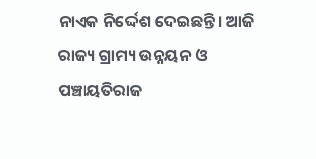ନାଏକ ନିର୍ଦ୍ଦେଶ ଦେଇଛନ୍ତି। ଆଜି ରାଜ୍ୟ ଗ୍ରାମ୍ୟ ଉନ୍ନୟନ ଓ ପଞ୍ଚାୟତିରାଜ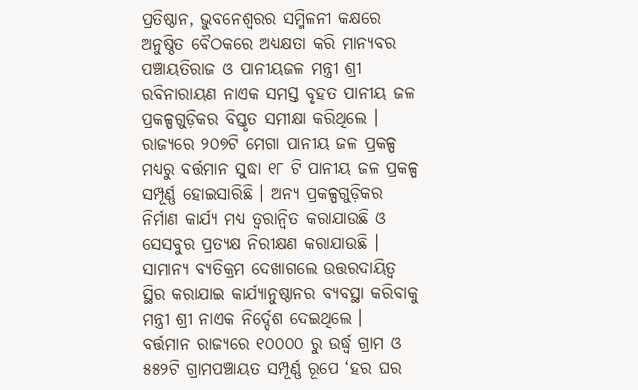ପ୍ରତିଷ୍ଠାନ, ଭୁବନେଶ୍ବରର ସମ୍ମିଳନୀ କକ୍ଷରେ ଅନୁଷ୍ଠିତ ବୈଠକରେ ଅଧ୍ୟକ୍ଷତା କରି ମାନ୍ୟବର ପଞ୍ଚାୟତିରାଜ ଓ ପାନୀୟଜଳ ମନ୍ତ୍ରୀ ଶ୍ରୀ ରବିନାରାୟଣ ନାଏକ ସମସ୍ତ ବୃହତ ପାନୀୟ ଜଳ ପ୍ରକଳ୍ପଗୁଡ଼ିକର ବିସ୍ତୃତ ସମୀକ୍ଷା କରିଥିଲେ । ରାଜ୍ୟରେ ୨୦୭ଟି ମେଗା ପାନୀୟ ଜଳ ପ୍ରକଳ୍ପ ମଧ୍ୟରୁ ବର୍ତ୍ତମାନ ସୁଦ୍ଧା ୧୮ ଟି ପାନୀୟ ଜଳ ପ୍ରକଳ୍ପ ସମ୍ପୂର୍ଣ୍ଣ ହୋଇସାରିଛି । ଅନ୍ୟ ପ୍ରକଳ୍ପଗୁଡ଼ିକର ନିର୍ମାଣ କାର୍ଯ୍ୟ ମଧ୍ୟ ତ୍ବରାନ୍ବିତ କରାଯାଉଛି ଓ ସେସବୁର ପ୍ରତ୍ୟକ୍ଷ ନିରୀକ୍ଷଣ କରାଯାଉଛି । ସାମାନ୍ୟ ବ୍ୟତିକ୍ରମ ଦେଖାଗଲେ ଉତ୍ତରଦାୟିତ୍ଵ ସ୍ଥିର କରାଯାଇ କାର୍ଯ୍ୟାନୁଷ୍ଠାନର ବ୍ୟବସ୍ଥା କରିବାକୁ ମନ୍ତ୍ରୀ ଶ୍ରୀ ନାଏକ ନିର୍ଦ୍ଦେଶ ଦେଇଥିଲେ ।
ବର୍ତ୍ତମାନ ରାଜ୍ୟରେ ୧୦୦୦୦ ରୁ ଉର୍ଦ୍ଧ୍ବ ଗ୍ରାମ ଓ ୫୫୨ଟି ଗ୍ରାମପଞ୍ଚାୟତ ସମ୍ପୂର୍ଣ୍ଣ ରୂପେ ‘ହର ଘର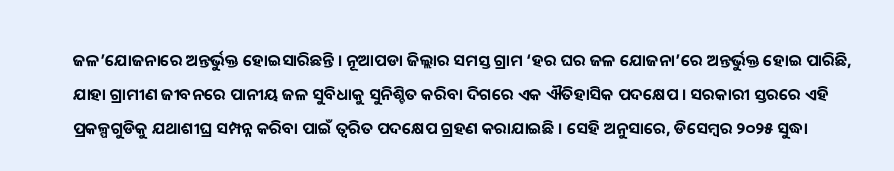ଜଳ’ଯୋଜନାରେ ଅନ୍ତର୍ଭୁକ୍ତ ହୋଇସାରିଛନ୍ତି । ନୂଆପଡା ଜିଲ୍ଲାର ସମସ୍ତ ଗ୍ରାମ ‘ହର ଘର ଜଳ ଯୋଜନା’ରେ ଅନ୍ତର୍ଭୁକ୍ତ ହୋଇ ପାରିଛି, ଯାହା ଗ୍ରାମୀଣ ଜୀବନରେ ପାନୀୟ ଜଳ ସୁବିଧାକୁ ସୁନିଶ୍ଚିତ କରିବା ଦିଗରେ ଏକ ଐତିହାସିକ ପଦକ୍ଷେପ । ସରକାରୀ ସ୍ତରରେ ଏହି ପ୍ରକଳ୍ପଗୁଡିକୁ ଯଥାଶୀଘ୍ର ସମ୍ପନ୍ନ କରିବା ପାଇଁ ତ୍ୱରିତ ପଦକ୍ଷେପ ଗ୍ରହଣ କରାଯାଇଛି । ସେହି ଅନୁସାରେ, ଡିସେମ୍ବର ୨୦୨୫ ସୁଦ୍ଧା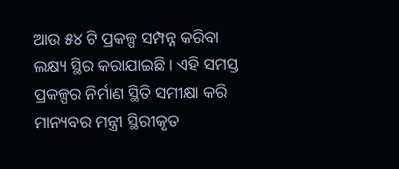ଆଉ ୫୪ ଟି ପ୍ରକଳ୍ପ ସମ୍ପନ୍ନ କରିବା ଲକ୍ଷ୍ୟ ସ୍ଥିର କରାଯାଇଛି । ଏହି ସମସ୍ତ ପ୍ରକଳ୍ପର ନିର୍ମାଣ ସ୍ଥିତି ସମୀକ୍ଷା କରି ମାନ୍ୟବର ମନ୍ତ୍ରୀ ସ୍ଥିରୀକୃତ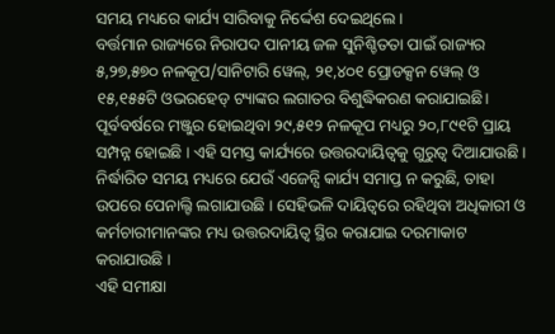ସମୟ ମଧ୍ୟରେ କାର୍ଯ୍ୟ ସାରିବାକୁ ନିର୍ଦ୍ଦେଶ ଦେଇଥିଲେ ।
ବର୍ତ୍ତମାନ ରାଜ୍ୟରେ ନିରାପଦ ପାନୀୟ ଜଳ ସୁନିଶ୍ଚିତତା ପାଇଁ ରାଜ୍ୟର ୫,୨୭,୫୭୦ ନଳକୂପ/ସାନିଟାରି ୱେଲ୍, ୨୧,୪୦୧ ପ୍ରୋଡକ୍ସନ ୱେଲ୍ ଓ ୧୫,୧୫୫ଟି ଓଭରହେଡ୍ ଟ୍ୟାଙ୍କର ଲଗାତର ବିଶୁଦ୍ଧିକରଣ କରାଯାଇଛି। ପୂର୍ବବର୍ଷରେ ମଞ୍ଜୁର ହୋଇଥିବା ୨୯,୫୧୨ ନଳକୂପ ମଧ୍ୟରୁ ୨୦,୮୯୧ଟି ପ୍ରାୟ ସମ୍ପନ୍ନ ହୋଇଛି । ଏହି ସମସ୍ତ କାର୍ଯ୍ୟରେ ଉତ୍ତରଦାୟିତ୍ବକୁ ଗୁରୁତ୍ଵ ଦିଆଯାଉଛି । ନିର୍ଦ୍ଧାରିତ ସମୟ ମଧ୍ୟରେ ଯେଉଁ ଏଜେନ୍ସି କାର୍ଯ୍ୟ ସମାପ୍ତ ନ କରୁଛି, ତାହା ଉପରେ ପେନାଲ୍ଟି ଲଗାଯାଉଛି । ସେହିଭଳି ଦାୟିତ୍ଵରେ ରହିଥିବା ଅଧିକାରୀ ଓ କର୍ମଚାରୀମାନଙ୍କର ମଧ୍ୟ ଉତ୍ତରଦାୟିତ୍ବ ସ୍ଥିର କରାଯାଇ ଦରମାକାଟ କରାଯାଉଛି ।
ଏହି ସମୀକ୍ଷା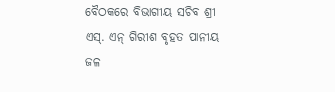ବୈଠକରେ ବିଭାଗୀୟ ସଚିବ ଶ୍ରୀ ଏସ୍. ଏନ୍ ଗିରୀଶ ବୃହତ ପାନୀୟ ଜଳ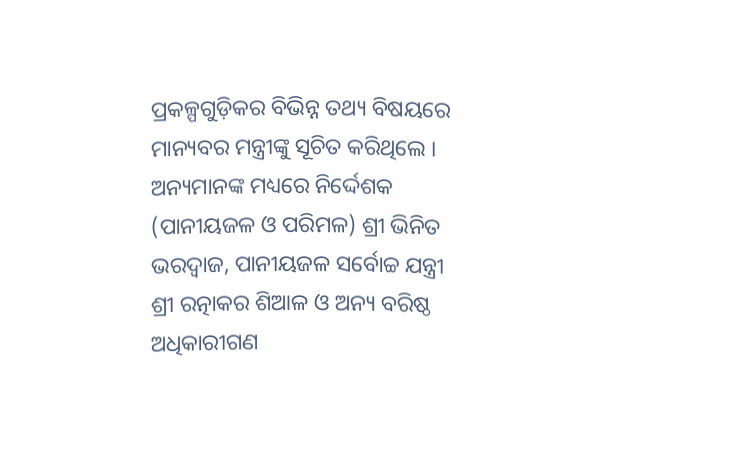ପ୍ରକଳ୍ପଗୁଡ଼ିକର ବିଭିନ୍ନ ତଥ୍ୟ ବିଷୟରେ ମାନ୍ୟବର ମନ୍ତ୍ରୀଙ୍କୁ ସୂଚିତ କରିଥିଲେ । ଅନ୍ୟମାନଙ୍କ ମଧ୍ୟରେ ନିର୍ଦ୍ଦେଶକ (ପାନୀୟଜଳ ଓ ପରିମଳ) ଶ୍ରୀ ଭିନିତ ଭରଦ୍ବାଜ, ପାନୀୟଜଳ ସର୍ବୋଚ୍ଚ ଯନ୍ତ୍ରୀ ଶ୍ରୀ ରତ୍ନାକର ଶିଆଳ ଓ ଅନ୍ୟ ବରିଷ୍ଠ ଅଧିକାରୀଗଣ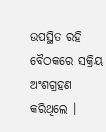ଉପସ୍ଥିତ ରହି ବୈଠକରେ ସକ୍ରିୟ ଅଂଶଗ୍ରହଣ କରିଥିଲେ ।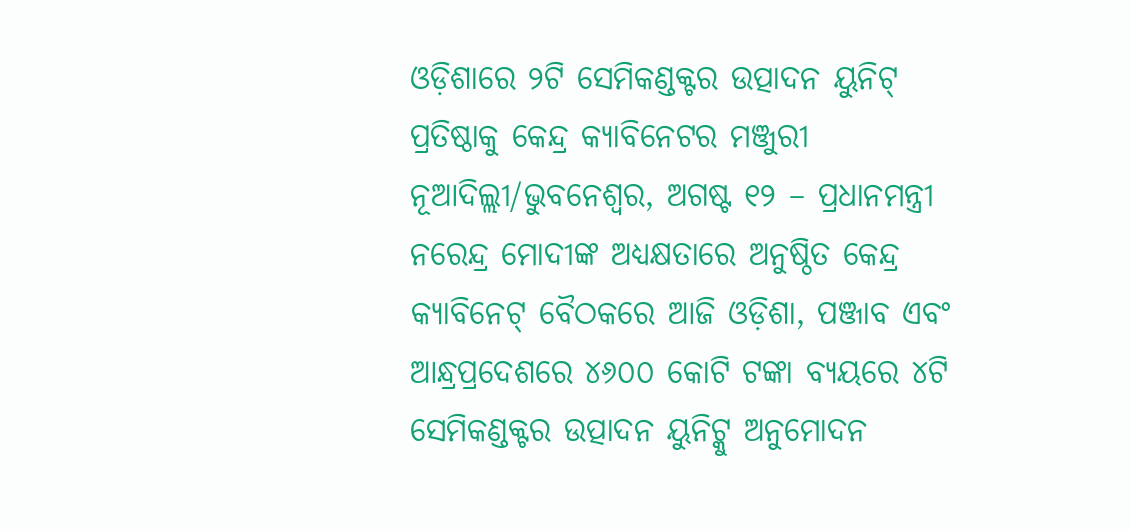ଓଡ଼ିଶାରେ ୨ଟି ସେମିକଣ୍ଡକ୍ଟର ଉତ୍ପାଦନ ୟୁନିଟ୍ ପ୍ରତିଷ୍ଠାକୁ କେନ୍ଦ୍ର କ୍ୟାବିନେଟର ମଞ୍ଜୁରୀ
ନୂଆଦିଲ୍ଲୀ/ଭୁବନେଶ୍ୱର, ଅଗଷ୍ଟ ୧୨ – ପ୍ରଧାନମନ୍ତ୍ରୀ ନରେନ୍ଦ୍ର ମୋଦୀଙ୍କ ଅଧ୍ୟକ୍ଷତାରେ ଅନୁଷ୍ଠିତ କେନ୍ଦ୍ର କ୍ୟାବିନେଟ୍ ବୈଠକରେ ଆଜି ଓଡ଼ିଶା, ପଞ୍ଜାବ ଏବଂ ଆନ୍ଧ୍ରପ୍ରଦେଶରେ ୪୬୦୦ କୋଟି ଟଙ୍କା ବ୍ୟୟରେ ୪ଟି ସେମିକଣ୍ଡକ୍ଟର ଉତ୍ପାଦନ ୟୁନିଟ୍କୁ ଅନୁମୋଦନ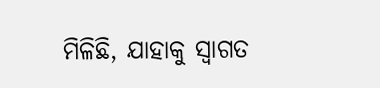ମିଳିଛି, ଯାହାକୁ ସ୍ୱାଗତ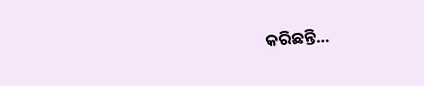କରିଛନ୍ତି…